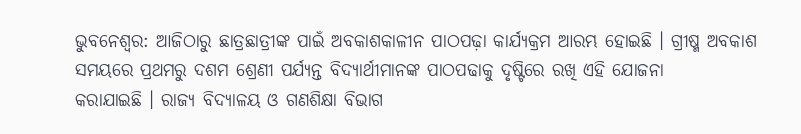ଭୁବନେଶ୍ୱର: ଆଜିଠାରୁ ଛାତ୍ରଛାତ୍ରୀଙ୍କ ପାଇଁ ଅବକାଶକାଳୀନ ପାଠପଢ଼ା କାର୍ଯ୍ୟକ୍ରମ ଆରମ୍ଭ ହୋଇଛି । ଗ୍ରୀଷ୍ମ ଅବକାଶ ସମୟରେ ପ୍ରଥମରୁ ଦଶମ ଶ୍ରେଣୀ ପର୍ଯ୍ୟନ୍ତ ବିଦ୍ୟାର୍ଥୀମାନଙ୍କ ପାଠପଢାକୁ ଦୃଷ୍ଟିରେ ରଖି ଏହି ଯୋଜନା
କରାଯାଇଛି । ରାଜ୍ୟ ବିଦ୍ୟାଳୟ ଓ ଗଣଶିକ୍ଷା ବିଭାଗ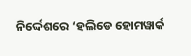ନିର୍ଦ୍ଦେଶରେ ‘ହଲିଡେ ହୋମୱାର୍କ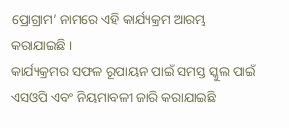ପ୍ରୋଗ୍ରାମ’ ନାମରେ ଏହି କାର୍ଯ୍ୟକ୍ରମ ଆରମ୍ଭ କରାଯାଇଛି ।
କାର୍ଯ୍ୟକ୍ରମର ସଫଳ ରୂପାୟନ ପାଇଁ ସମସ୍ତ ସ୍କୁଲ ପାଇଁ ଏସଓପି ଏବଂ ନିୟମାବଳୀ ଜାରି କରାଯାଇଛି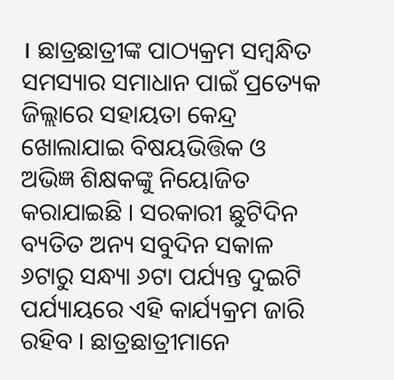। ଛାତ୍ରଛାତ୍ରୀଙ୍କ ପାଠ୍ୟକ୍ରମ ସମ୍ବନ୍ଧିତ ସମସ୍ୟାର ସମାଧାନ ପାଇଁ ପ୍ରତ୍ୟେକ ଜିଲ୍ଲାରେ ସହାୟତା କେନ୍ଦ୍ର ଖୋଲାଯାଇ ବିଷୟଭିତ୍ତିକ ଓ ଅଭିଜ୍ଞ ଶିକ୍ଷକଙ୍କୁ ନିୟୋଜିତ କରାଯାଇଛି । ସରକାରୀ ଛୁଟିଦିନ ବ୍ୟତିତ ଅନ୍ୟ ସବୁଦିନ ସକାଳ ୬ଟାରୁ ସନ୍ଧ୍ୟା ୬ଟା ପର୍ଯ୍ୟନ୍ତ ଦୁଇଟି ପର୍ଯ୍ୟାୟରେ ଏହି କାର୍ଯ୍ୟକ୍ରମ ଜାରି ରହିବ । ଛାତ୍ରଛାତ୍ରୀମାନେ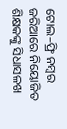ଟୋଲ–ଫ୍ରି ନମ୍ବର ଜରିଆରେ ନିୟୋଜିତ ଶିକ୍ଷକଙ୍କୁ ସିଧାସଳଖ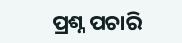ପ୍ରଶ୍ନ ପଚାରି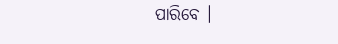ପାରିବେ ।